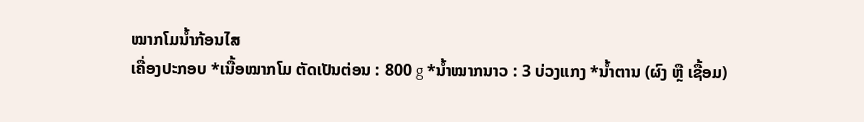ໝາກໂມນ້ຳກ້ອນໄສ
ເຄື່ອງປະກອບ *ເນື້ອໝາກໂມ ຕັດເປັນຕ່ອນ : 800 g *ນ້ຳໝາກນາວ : 3 ບ່ວງແກງ *ນ້ຳຕານ (ຜົງ ຫຼື ເຊື້ອມ)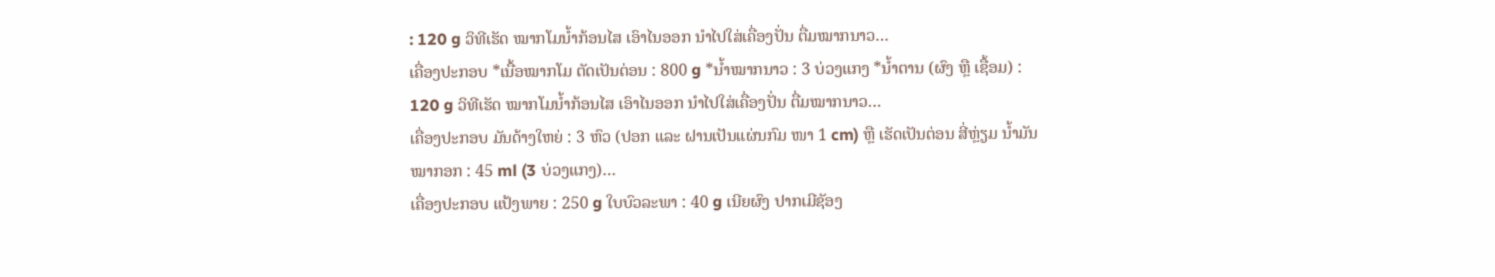: 120 g ວິທີເຮັດ ໝາກໂມນ້ຳກ້ອນໄສ ເອົາໄນອອກ ນຳໄປໃສ່ເຄື່ອງປັ່ນ ຕື່ມໝາກນາວ…
ເຄື່ອງປະກອບ *ເນື້ອໝາກໂມ ຕັດເປັນຕ່ອນ : 800 g *ນ້ຳໝາກນາວ : 3 ບ່ວງແກງ *ນ້ຳຕານ (ຜົງ ຫຼື ເຊື້ອມ) : 120 g ວິທີເຮັດ ໝາກໂມນ້ຳກ້ອນໄສ ເອົາໄນອອກ ນຳໄປໃສ່ເຄື່ອງປັ່ນ ຕື່ມໝາກນາວ…
ເຄື່ອງປະກອບ ມັນດ້າງໃຫຍ່ : 3 ຫົວ (ປອກ ແລະ ຝານເປັນແຜ່ນກົມ ໜາ 1 cm) ຫຼື ເຮັດເປັນຕ່ອນ ສີ່ຫຼ່ຽມ ນ້ຳມັນໝາກອກ : 45 ml (3 ບ່ວງແກງ)…
ເຄື່ອງປະກອບ ແປ້ງພາຍ : 250 g ໃບບົວລະພາ : 40 g ເນີຍຜົງ ປາກເມີຊັອງ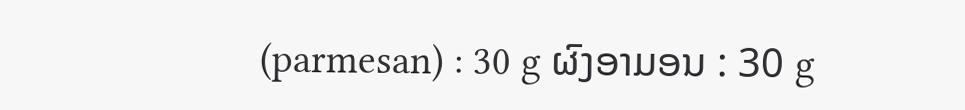(parmesan) : 30 g ຜົງອາມອນ : 30 g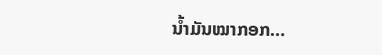ນ້ຳມັນໝາກອກ…